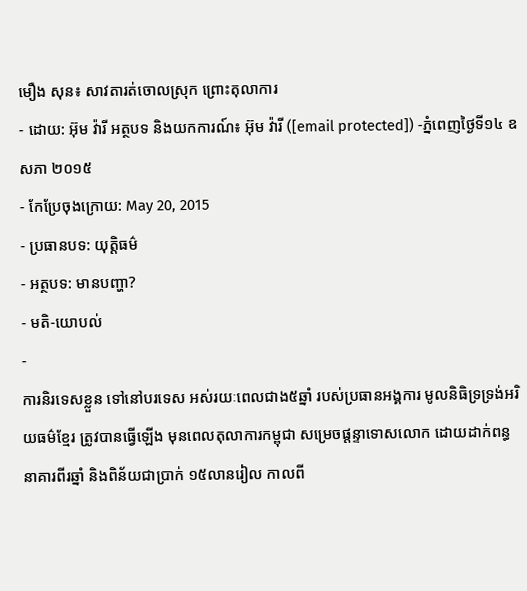មឿង សុន៖ សាវតារត់ចោលស្រុក ព្រោះតុលាការ
- ដោយ: អ៊ុម វ៉ារី អត្ថបទ និងយកការណ៍៖ អ៊ុម វ៉ារី ([email protected]) -ភ្នំពេញថ្ងៃទី១៤ ឧសភា ២០១៥
- កែប្រែចុងក្រោយ: May 20, 2015
- ប្រធានបទ: យុត្តិធម៌
- អត្ថបទ: មានបញ្ហា?
- មតិ-យោបល់
-
ការនិរទេសខ្លួន ទៅនៅបរទេស អស់រយៈពេលជាង៥ឆ្នាំ របស់ប្រធានអង្គការ មូលនិធិទ្រទ្រង់អរិយធម៌ខ្មែរ ត្រូវបានធ្វើឡើង មុនពេលតុលាការកម្ពុជា សម្រេចផ្តន្ទាទោសលោក ដោយដាក់ពន្ធនាគារពីរឆ្នាំ និងពិន័យជាប្រាក់ ១៥លានរៀល កាលពី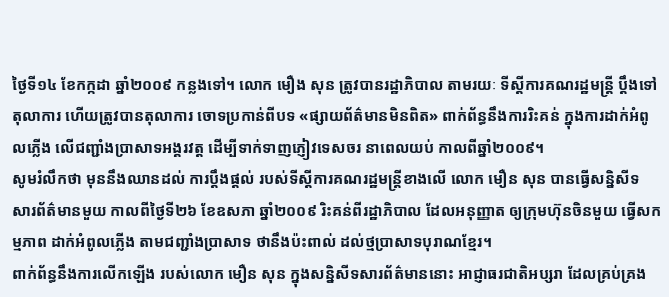ថ្ងៃទី១៤ ខែកក្កដា ឆ្នាំ២០០៩ កន្លងទៅ។ លោក មឿង សុន ត្រូវបានរដ្ឋាភិបាល តាមរយៈ ទីស្តីការគណរដ្ឋមន្រ្តី ប្តឹងទៅតុលាការ ហើយត្រូវបានតុលាការ ចោទប្រកាន់ពីបទ «ផ្សាយព័ត៌មានមិនពិត» ពាក់ព័ន្ធនឹងការរិះគន់ ក្នុងការដាក់អំពូលភ្លើង លើជញ្ជាំងប្រាសាទអង្គរវត្ត ដើម្បីទាក់ទាញភ្ញៀវទេសចរ នាពេលយប់ កាលពីឆ្នាំ២០០៩។
សូមរំលឹកថា មុននឹងឈានដល់ ការប្ដឹងផ្ដល់ របស់ទីស្តីការគណរដ្ឋមន្រ្តីខាងលើ លោក មឿន សុន បានធ្វើសន្និសីទ សារព័ត៌មានមួយ កាលពីថ្ងៃទី២៦ ខែឧសភា ឆ្នាំ២០០៩ រិះគន់ពីរដ្ឋាភិបាល ដែលអនុញ្ញាត ឲ្យក្រុមហ៊ុនចិនមួយ ធ្វើសកម្មភាព ដាក់អំពូលភ្លើង តាមជញ្ជាំងប្រាសាទ ថានឹងប៉ះពាល់ ដល់ថ្មប្រាសាទបុរាណខ្មែរ។
ពាក់ព័ន្ធនឹងការលើកឡើង របស់លោក មឿន សុន ក្នុងសន្និសីទសារព័ត៌មាននោះ អាជ្ញាធរជាតិអប្សរា ដែលគ្រប់គ្រង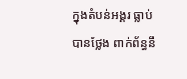ក្នុងតំបន់អង្គរ ធ្លាប់បានថ្លែង ពាក់ព័ន្ធនឹ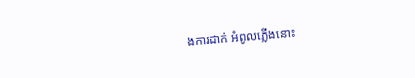ងការដាក់ អំពូលភ្លើងនោះ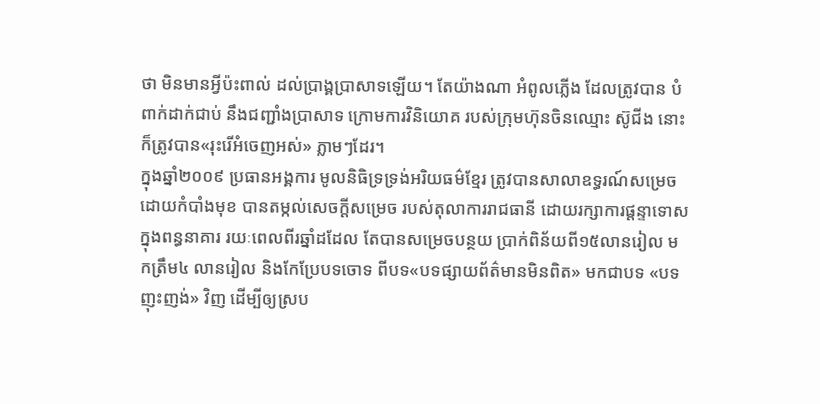ថា មិនមានអ្វីប៉ះពាល់ ដល់ប្រាង្គប្រាសាទឡើយ។ តែយ៉ាងណា អំពូលភ្លើង ដែលត្រូវបាន បំពាក់ដាក់ជាប់ នឹងជញ្ជាំងប្រាសាទ ក្រោមការវិនិយោគ របស់ក្រុមហ៊ុនចិនឈ្មោះ ស៊ូជីង នោះ ក៏ត្រូវបាន«រុះរើអំចេញអស់» ភ្លាមៗដែរ។
ក្នុងឆ្នាំ២០០៩ ប្រធានអង្គការ មូលនិធិទ្រទ្រង់អរិយធម៌ខ្មែរ ត្រូវបានសាលាឧទ្ធរណ៍សម្រេច ដោយកំបាំងមុខ បានតម្កល់សេចក្តីសម្រេច របស់តុលាការរាជធានី ដោយរក្សាការផ្តន្ទាទោស ក្នុងពន្ធនាគារ រយៈពេលពីរឆ្នាំដដែល តែបានសម្រេចបន្ថយ ប្រាក់ពិន័យពី១៥លានរៀល មកត្រឹម៤ លានរៀល និងកែប្រែបទចោទ ពីបទ«បទផ្សាយព័ត៌មានមិនពិត» មកជាបទ «បទញុះញង់» វិញ ដើម្បីឲ្យស្រប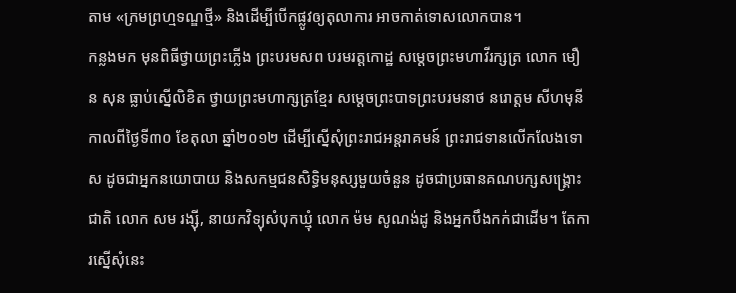តាម «ក្រមព្រហ្មទណ្ឌថ្មី» និងដើម្បីបើកផ្លូវឲ្យតុលាការ អាចកាត់ទោសលោកបាន។
កន្លងមក មុនពិធីថ្វាយព្រះភ្លើង ព្រះបរមសព បរមរត្តកោដ្ឋ សម្តេចព្រះមហាវីរក្សត្រ លោក មឿន សុន ធ្លាប់ស្នើលិខិត ថ្វាយព្រះមហាក្សត្រខ្មែរ សម្តេចព្រះបាទព្រះបរមនាថ នរោត្តម សីហមុនី កាលពីថ្ងៃទី៣០ ខែតុលា ឆ្នាំ២០១២ ដើម្បីស្នើសុំព្រះរាជអន្តរាគមន៍ ព្រះរាជទានលើកលែងទោស ដូចជាអ្នកនយោបាយ និងសកម្មជនសិទ្ធិមនុស្សមួយចំនួន ដូចជាប្រធានគណបក្សសង្គ្រោះជាតិ លោក សម រង្ស៊ី, នាយកវិទ្យុសំបុកឃ្មុំ លោក ម៉ម សូណង់ដូ និងអ្នកបឹងកក់ជាដើម។ តែការស្នើសុំនេះ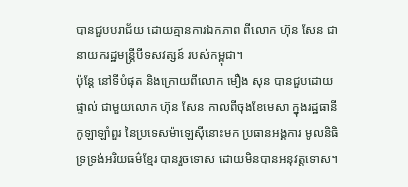បានជួបបរាជ័យ ដោយគ្មានការឯកភាព ពីលោក ហ៊ុន សែន ជានាយករដ្ឋមន្រ្តីបីទសវត្សន៍ របស់កម្ពុជា។
ប៉ុន្តែ នៅទីបំផុត និងក្រោយពីលោក មឿង សុន បានជួបដោយផ្ទាល់ ជាមួយលោក ហ៊ុន សែន កាលពីចុងខែមេសា ក្នុងរដ្ឋធានីកូឡាឡាំពួរ នៃប្រទេសម៉ាឡេស៊ីនោះមក ប្រធានអង្គការ មូលនិធិទ្រទ្រង់អរិយធម៌ខ្មែរ បានរួចទោស ដោយមិនបានអនុវត្តទោស។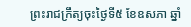ព្រះរាជក្រឹត្យចុះថ្ងៃទី៥ ខែឧសភា ឆ្នាំ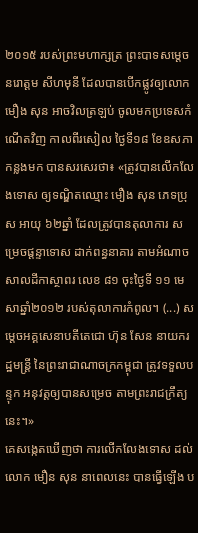២០១៥ របស់ព្រះមហាក្សត្រ ព្រះបាទសម្តេច នរោត្តម សីហមុនី ដែលបានបើកផ្លូវឲ្យលោក មឿង សុន អាចវិលត្រឡប់ ចូលមកប្រទេសកំណើតវិញ កាលពីរសៀល ថ្ងៃទី១៨ ខែឧសភាកន្លងមក បានសរសេរថា៖ «ត្រូវបានលើកលែងទោស ឲ្យទណ្ឌិតឈ្មោះ មឿង សុន ភេទប្រុស អាយុ ៦២ឆ្នាំ ដែលត្រូវបានតុលាការ សម្រេចផ្តន្ទាទោស ដាក់ពន្ធនាគារ តាមអំណាចសាលដីកាស្ថាពរ លេខ ៨១ ចុះថ្ងៃទី ១១ មេសាឆ្នាំ២០១២ របស់តុលាការកំពូល។ (...) សម្តេចអគ្គសេនាបតីតេជោ ហ៊ុន សែន នាយករដ្ឋមន្ត្រី នៃព្រះរាជាណាចក្រកម្ពុជា ត្រូវទទួលបន្ទុក អនុវត្តឲ្យបានសម្រេច តាមព្រះរាជក្រឹត្យនេះ។»
គេសង្កេតឃើញថា ការលើកលែងទោស ដល់លោក មឿន សុន នាពេលនេះ បានធ្វើឡើង ប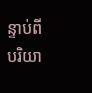ន្ទាប់ពីបរិយា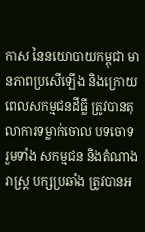កាស នៃនយោបាយកម្ពុជា មានភាពប្រសើឡើង និងក្រោយពេលសកម្មជនដីធ្លី ត្រូវបានតុលាការទម្លាក់ចោល បទចោទ រួមទាំង សកម្មជន និងតំណាងរាស្រ្ត បក្សប្រឆាំង ត្រូវបានអ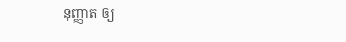នុញ្ញាត ឲ្យ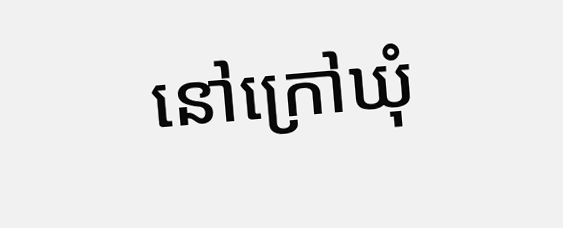នៅក្រៅឃុំ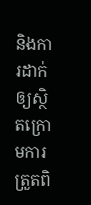និងការដាក់ ឲ្យស្ថិតក្រោមការត្រួតពិ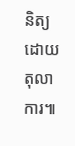និត្យ ដោយតុលាការ៕